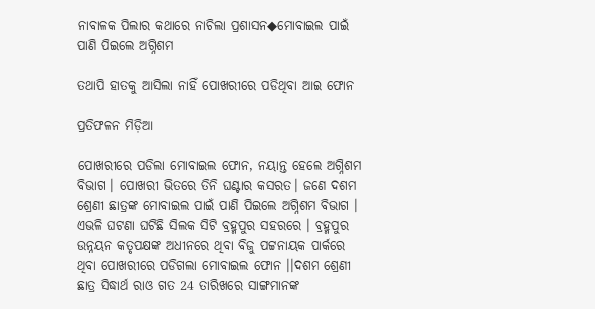ନାବାଳକ ପିଲାର କଥାରେ ନାଚିଲା ପ୍ରଶାସନ◆ମୋବାଇଲ ପାଇଁ ପାଣି ପିଇଲେ ଅଗ୍ନିଶମ

ତଥାପି ହାତକୁ ଆସିଲା ନାହିଁ ପୋଖରୀରେ ପଡିଥିବା ଆଇ ଫୋନ

ପ୍ରତିଫଳନ ମିଡ଼ିଆ

ପୋଖରୀରେ ପଡିଲା ମୋବାଇଲ ଫୋନ, ନୟାନ୍ତ ହେଲେ ଅଗ୍ନିଶମ ବିଭାଗ । ପୋଖରୀ ଭିତରେ ତିନି ଘଣ୍ଟାର କସରତ। ଜଣେ ଦଶମ ଶ୍ରେଣୀ ଛାତ୍ରଙ୍କ ମୋବାଇଲ ପାଇଁ ପାଣି ପିଇଲେ ଅଗ୍ନିଶମ ବିଭାଗ । ଏଭଳି ଘଟଣା ଘଟିଛି ସିଲକ ସିଟି ବ୍ରହ୍ମପୁର ସହରରେ । ବ୍ରହ୍ମପୁର ଉନ୍ନୟନ କତୃପକ୍ଷଙ୍କ ଅଧୀନରେ ଥିବା ବିଜୁ ପଟ୍ଟନାୟକ ପାର୍କରେ ଥିବା ପୋଖରୀରେ ପଡିଗଲା ମୋବାଇଲ ଫୋନ ।।ଦଶମ ଶ୍ରେଣୀ ଛାତ୍ର ସିଦ୍ଧାର୍ଥ ରାଓ ଗତ 24 ତାରିଖରେ ସାଙ୍ଗମାନଙ୍କ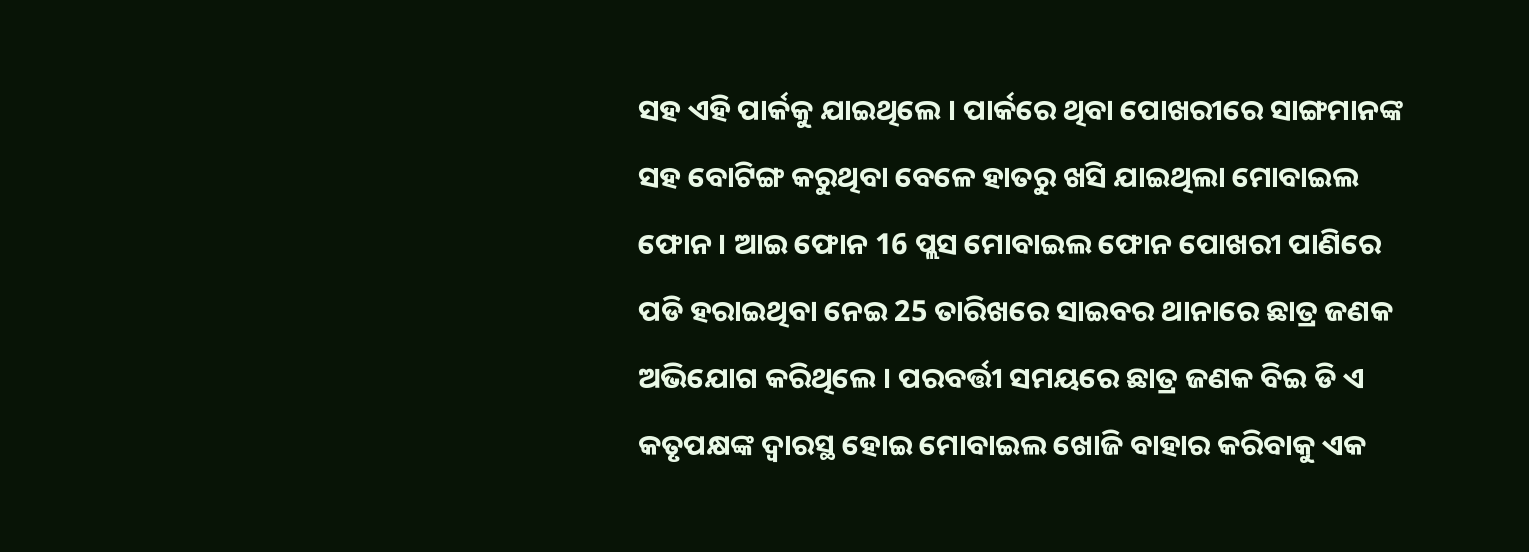ସହ ଏହି ପାର୍କକୁ ଯାଇଥିଲେ । ପାର୍କରେ ଥିବା ପୋଖରୀରେ ସାଙ୍ଗମାନଙ୍କ ସହ ବୋଟିଙ୍ଗ କରୁଥିବା ବେଳେ ହାତରୁ ଖସି ଯାଇଥିଲା ମୋବାଇଲ ଫୋନ । ଆଇ ଫୋନ 16 ପ୍ଲସ ମୋବାଇଲ ଫୋନ ପୋଖରୀ ପାଣିରେ ପଡି ହରାଇଥିବା ନେଇ 25 ତାରିଖରେ ସାଇବର ଥାନାରେ ଛାତ୍ର ଜଣକ ଅଭିଯୋଗ କରିଥିଲେ । ପରବର୍ତ୍ତୀ ସମୟରେ ଛାତ୍ର ଜଣକ ବିଇ ଡି ଏ କତୃପକ୍ଷଙ୍କ ଦ୍ୱାରସ୍ଥ ହୋଇ ମୋବାଇଲ ଖୋଜି ବାହାର କରିବାକୁ ଏକ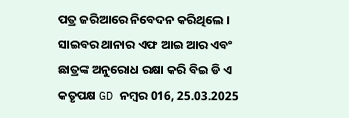ପତ୍ର ଜରିଆରେ ନିବେଦନ କରିଥିଲେ । ସାଇବର ଥାନାର ଏଫ ଆଇ ଆର ଏବଂ ଛାତ୍ରଙ୍କ ଅନୁରୋଧ ରକ୍ଷା କରି ବିଇ ଡି ଏ କତୃପକ୍ଷ GD ନମ୍ବର 016, 25.03.2025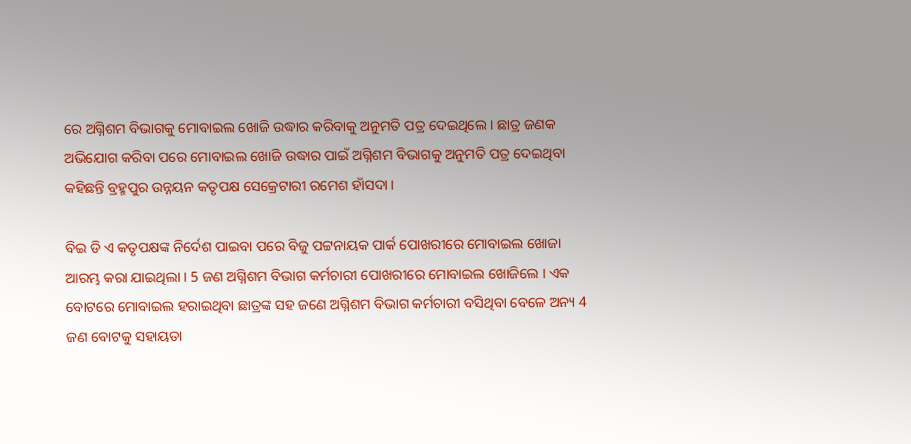ରେ ଅଗ୍ନିଶମ ବିଭାଗକୁ ମୋବାଇଲ ଖୋଜି ଉଦ୍ଧାର କରିବାକୁ ଅନୁମତି ପତ୍ର ଦେଇଥିଲେ । ଛାତ୍ର ଜଣକ ଅଭିଯୋଗ କରିବା ପରେ ମୋବାଇଲ ଖୋଜି ଉଦ୍ଧାର ପାଇଁ ଅଗ୍ନିଶମ ବିଭାଗକୁ ଅନୁମତି ପତ୍ର ଦେଇଥିବା କହିଛନ୍ତି ବ୍ରହ୍ମପୁର ଉନ୍ନୟନ କତୃପକ୍ଷ ସେକ୍ରେଟାରୀ ରମେଶ ହାଁସଦା ।

ବିଇ ଡି ଏ କତୃପକ୍ଷଙ୍କ ନିର୍ଦେଶ ପାଇବା ପରେ ବିଜୁ ପଟ୍ଟନାୟକ ପାର୍କ ପୋଖରୀରେ ମୋବାଇଲ ଖୋଜା ଆରମ୍ଭ କରା ଯାଇଥିଲା । 5 ଜଣ ଅଗ୍ନିଶମ ବିଭାଗ କର୍ମଚାରୀ ପୋଖରୀରେ ମୋବାଇଲ ଖୋଜିଲେ । ଏକ ବୋଟରେ ମୋବାଇଲ ହରାଇଥିବା ଛାତ୍ରଙ୍କ ସହ ଜଣେ ଅଗ୍ନିଶମ ବିଭାଗ କର୍ମଚାରୀ ବସିଥିବା ବେଳେ ଅନ୍ୟ 4 ଜଣ ବୋଟକୁ ସହାୟତା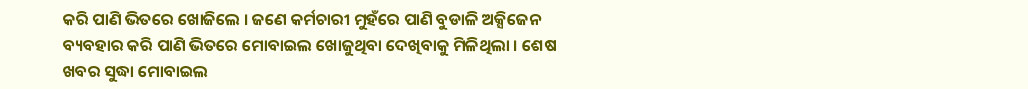କରି ପାଣି ଭିତରେ ଖୋଜିଲେ । ଜଣେ କର୍ମଚାରୀ ମୁହଁରେ ପାଣି ବୁଡାଳି ଅକ୍ସିଜେନ ବ୍ୟବହାର କରି ପାଣି ଭିତରେ ମୋବାଇଲ ଖୋଜୁଥିବା ଦେଖିବାକୁ ମିଳିଥିଲା । ଶେଷ ଖବର ସୁଦ୍ଧା ମୋବାଇଲ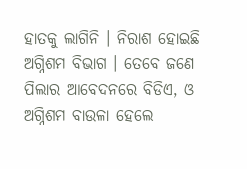ହାତକୁ ଲାଗିନି । ନିରାଶ ହୋଇଛି ଅଗ୍ନିଶମ ବିଭାଗ । ତେବେ ଜଣେ ପିଲାର ଆବେଦନରେ ବିଡିଏ, ଓ ଅଗ୍ନିଶମ ବାଉଳା ହେଲେ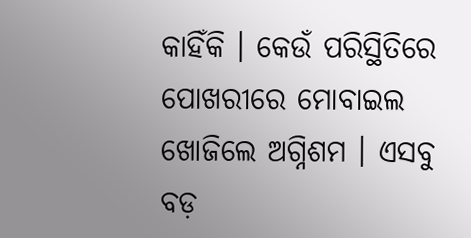କାହିଁକି । କେଉଁ ପରିସ୍ଥିତିରେ ପୋଖରୀରେ ମୋବାଇଲ ଖୋଜିଲେ ଅଗ୍ନିଶମ । ଏସବୁ ବଡ଼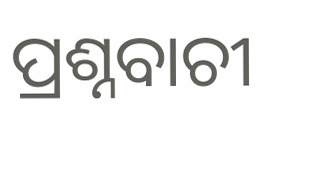ପ୍ରଶ୍ନବାଚୀ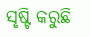ସୃଷ୍ଟି କରୁଛି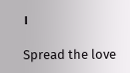।

Spread the love